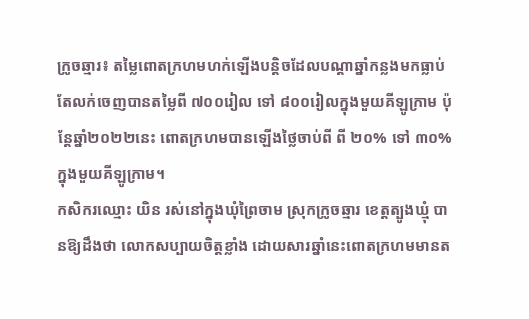ក្រូចឆ្មារ៖ តម្លៃពោតក្រហមហក់ឡើងបន្តិចដែលបណ្តាឆ្នាំកន្លងមកធ្លាប់តែលក់ចេញបានតម្លៃពី ៧០០រៀល ទៅ ៨០០រៀលក្នុងមួយគីឡូក្រាម ប៉ុន្តែឆ្នាំ២០២២នេះ ពោតក្រហមបានឡើងថ្លៃចាប់ពី ពី ២០% ទៅ ៣០% ក្នុងមួយគីឡូក្រាម។
កសិករឈ្មោះ យិន រស់នៅក្នុងឃុំព្រៃចាម ស្រុកក្រូចឆ្មារ ខេត្តត្បូងឃ្មុំ បានឱ្យដឹងថា លោកសប្បាយចិត្តខ្លាំង ដោយសារឆ្នាំនេះពោតក្រហមមានត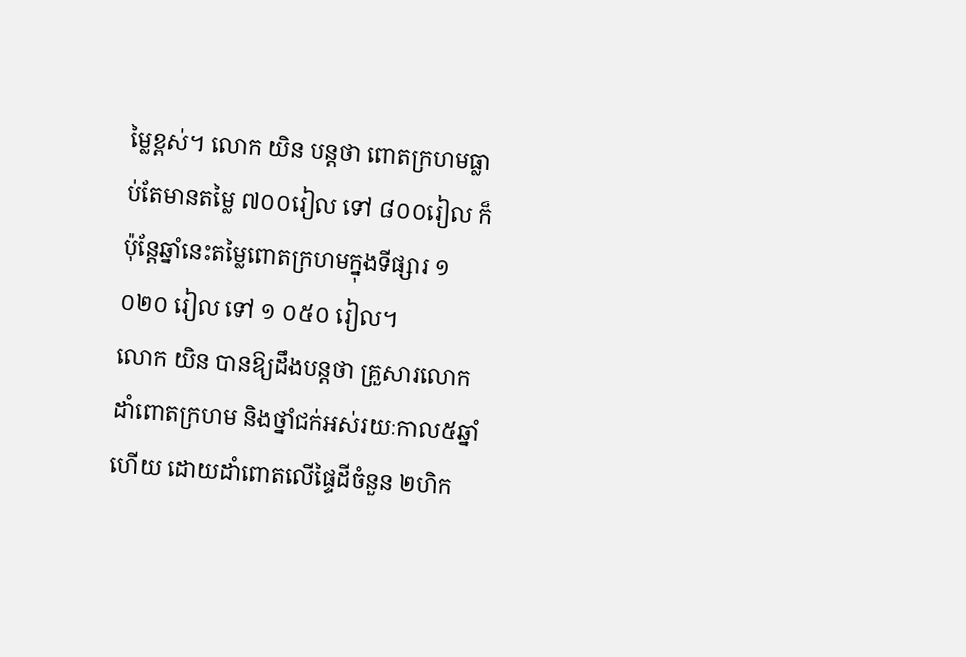ម្លៃខ្ពស់។ លោក យិន បន្តថា ពោតក្រហមធ្លាប់តែមានតម្លៃ ៧០០រៀល ទៅ ៨០០រៀល ក៏ប៉ុន្តែឆ្នាំនេះតម្លៃពោតក្រហមក្នុងទីផ្សារ ១ ០២០ រៀល ទៅ ១ ០៥០ រៀល។
លោក យិន បានឱ្យដឹងបន្តថា គ្រួសារលោកដាំពោតក្រហម និងថ្នាំជក់អស់រយៈកាល៥ឆ្នាំហើយ ដោយដាំពោតលើផ្ទៃដីចំនួន ២ហិក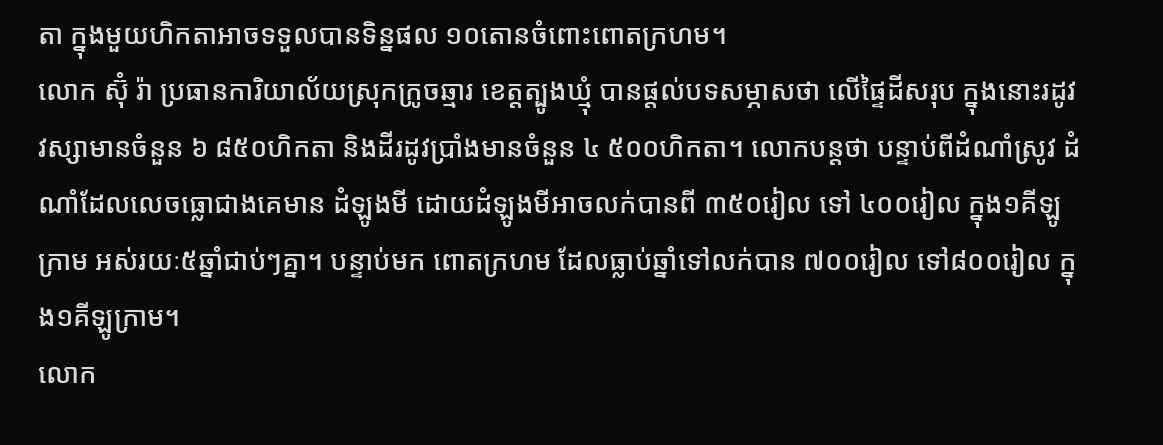តា ក្នុងមួយហិកតាអាចទទួលបានទិន្នផល ១០តោនចំពោះពោតក្រហម។
លោក ស៊ុំ រ៉ា ប្រធានការិយាល័យស្រុកក្រូចឆ្មារ ខេត្តត្បូងឃ្មុំ បានផ្តល់បទសម្ភាសថា លើផ្ទៃដីសរុប ក្នុងនោះរដូវវស្សាមានចំនួន ៦ ៨៥០ហិកតា និងដីរដូវប្រាំងមានចំនួន ៤ ៥០០ហិកតា។ លោកបន្តថា បន្ទាប់ពីដំណាំស្រូវ ដំណាំដែលលេចធ្លោជាងគេមាន ដំឡូងមី ដោយដំឡូងមីអាចលក់បានពី ៣៥០រៀល ទៅ ៤០០រៀល ក្នុង១គីឡូក្រាម អស់រយៈ៥ឆ្នាំជាប់ៗគ្នា។ បន្ទាប់មក ពោតក្រហម ដែលធ្លាប់ឆ្នាំទៅលក់បាន ៧០០រៀល ទៅ៨០០រៀល ក្នុង១គីឡូក្រាម។
លោក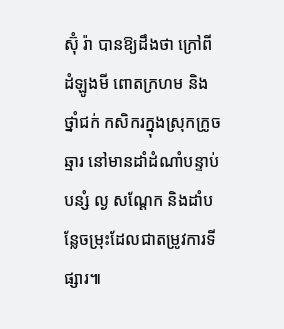ស៊ុំ រ៉ា បានឱ្យដឹងថា ក្រៅពីដំឡូងមី ពោតក្រហម និងថ្នាំជក់ កសិករក្នុងស្រុកក្រូចឆ្មារ នៅមានដាំដំណាំបន្ទាប់បន្សំ ល្ង សណ្តែក និងដាំបន្លែចម្រុះដែលជាតម្រូវការទីផ្សារ៕